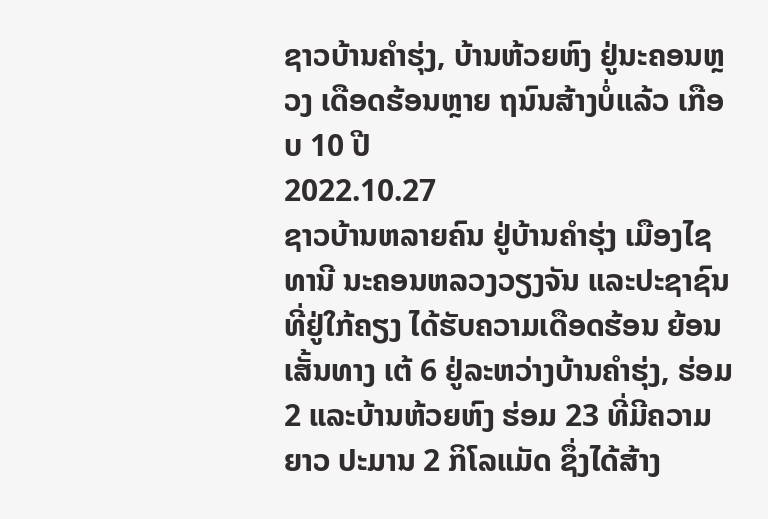ຊາວບ້ານຄຳຮຸ່ງ, ບ້ານຫ້ວຍຫົງ ຢູ່ນະຄອນຫຼວງ ເດືອດຮ້ອນຫຼາຍ ຖນົນສ້າງບໍ່ແລ້ວ ເກືອບ 10 ປີ
2022.10.27
ຊາວບ້ານຫລາຍຄົນ ຢູ່ບ້ານຄໍາຮຸ່ງ ເມືອງໄຊທານີ ນະຄອນຫລວງວຽງຈັນ ແລະປະຊາຊົນທີ່ຢູ່ໃກ້ຄຽງ ໄດ້ຮັບຄວາມເດືອດຮ້ອນ ຍ້ອນເສັ້ນທາງ ເຕ້ 6 ຢູ່ລະຫວ່າງບ້ານຄໍາຮຸ່ງ, ຮ່ອມ 2 ແລະບ້ານຫ້ວຍຫົງ ຮ່ອມ 23 ທີ່ມີຄວາມຍາວ ປະມານ 2 ກິໂລແມັດ ຊຶ່ງໄດ້ສ້າງ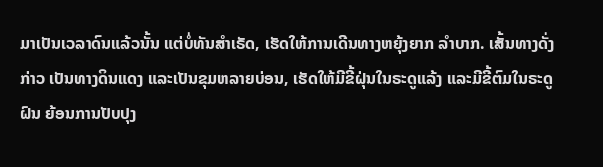ມາເປັນເວລາດົນແລ້ວນັ້ນ ແຕ່ບໍ່ທັນສຳເຣັດ, ເຮັດໃຫ້ການເດີນທາງຫຍຸ້ງຍາກ ລໍາບາກ. ເສັ້ນທາງດັ່ງກ່າວ ເປັນທາງດິນແດງ ແລະເປັນຂຸມຫລາຍບ່ອນ, ເຮັດໃຫ້ມີຂີ້ຝຸ່ນໃນຣະດູແລ້ງ ແລະມີຂີ້ຕົມໃນຣະດູຝົນ ຍ້ອນການປັບປຸງ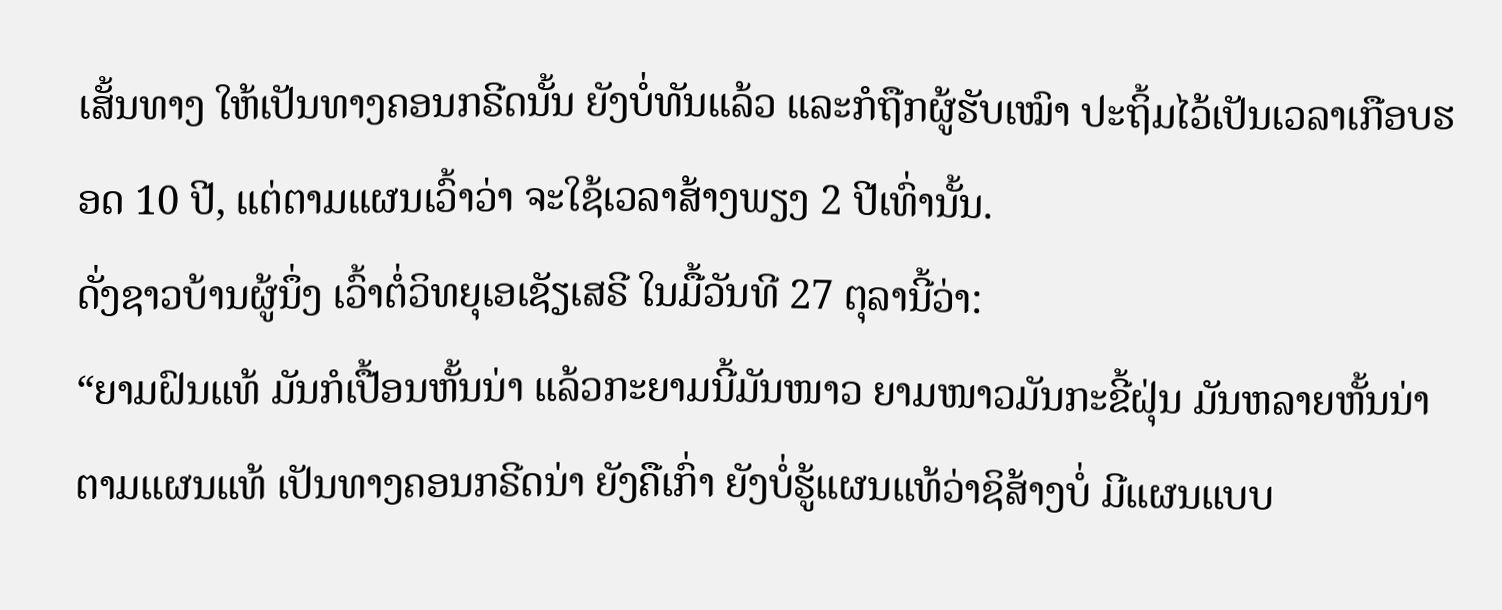ເສັ້ນທາງ ໃຫ້ເປັນທາງຄອນກຣີດນັ້ນ ຍັງບໍ່ທັນແລ້ວ ແລະກໍຖືກຜູ້ຮັບເໝົາ ປະຖິ້ມໄວ້ເປັນເວລາເກືອບຮອດ 10 ປີ, ແຕ່ຕາມແຜນເວົ້າວ່າ ຈະໃຊ້ເວລາສ້າງພຽງ 2 ປີເທົ່ານັ້ນ.
ດັ່ງຊາວບ້ານຜູ້ນຶ່ງ ເວົ້າຕໍ່ວິທຍຸເອເຊັຽເສຣີ ໃນມື້ວັນທີ 27 ຕຸລານີ້ວ່າ:
“ຍາມຝົນແທ້ ມັນກໍເປື້ອນຫັ້ນນ່າ ແລ້ວກະຍາມນີ້ມັນໜາວ ຍາມໜາວມັນກະຂີ້ຝຸ່ນ ມັນຫລາຍຫັ້ນນ່າ ຕາມແຜນແທ້ ເປັນທາງຄອນກຣີດນ່າ ຍັງຄືເກົ່າ ຍັງບໍ່ຮູ້ແຜນແທ້ວ່າຊິສ້າງບໍ່ ມີແຜນແບບ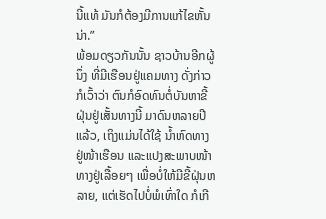ນີ້ແທ້ ມັນກໍຕ້ອງມີການແກ້ໄຂຫັ້ນນ່າ.”
ພ້ອມດຽວກັນນັ້ນ ຊາວບ້ານອີກຜູ້ນຶ່ງ ທີ່ມີເຮືອນຢູ່ແຄມທາງ ດັ່ງກ່າວ ກໍເວົ້າວ່າ ຕົນກໍອົດທົນຕໍ່ບັນຫາຂີ້ຝຸ່ນຢູ່ເສັ້ນທາງນີ້ ມາດົນຫລາຍປີແລ້ວ, ເຖິງແມ່ນໄດ້ໃຊ້ ນໍ້າຫົດທາງຢູ່ໜ້າເຮືອນ ແລະແປງສະພາບໜ້າທາງຢູ່ເລື້ອຍໆ ເພື່ອບໍ່ໃຫ້ມີຂີ້ຝຸ່ນຫລາຍ, ແຕ່ເຮັດໄປບໍ່ພໍເທົ່າໃດ ກໍເກີ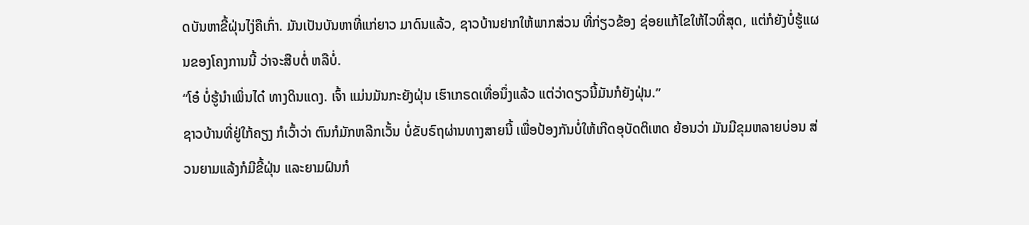ດບັນຫາຂີ້ຝຸ່ນໄງ່ຄືເກົ່າ. ມັນເປັນບັນຫາທີ່ແກ່ຍາວ ມາດົນແລ້ວ, ຊາວບ້ານຢາກໃຫ້ພາກສ່ວນ ທີ່ກ່ຽວຂ້ອງ ຊ່ອຍແກ້ໄຂໃຫ້ໄວທີ່ສຸດ, ແຕ່ກໍຍັງບໍ່ຮູ້ແຜນຂອງໂຄງການນີ້ ວ່າຈະສືບຕໍ່ ຫລືບໍ່.
“ໂອ໋ ບໍ່ຮູ້ນໍາເພິ່ນໄດ໋ ທາງດິນແດງ. ເຈົ້າ ແມ່ນມັນກະຍັງຝຸ່ນ ເຮົາເກຣດເທື່ອນຶ່ງແລ້ວ ແຕ່ວ່າດຽວນີ້ມັນກໍຍັງຝຸ່ນ.”
ຊາວບ້ານທີ່ຢູ່ໃກ້ຄຽງ ກໍເວົ້າວ່າ ຕົນກໍມັກຫລີກເວັ້ນ ບໍ່ຂັບຣົຖຜ່ານທາງສາຍນີ້ ເພື່ອປ້ອງກັນບໍ່ໃຫ້ເກີດອຸບັດຕິເຫດ ຍ້ອນວ່າ ມັນມີຂຸມຫລາຍບ່ອນ ສ່ວນຍາມແລ້ງກໍມີຂີ້ຝຸ່ນ ແລະຍາມຝົນກໍ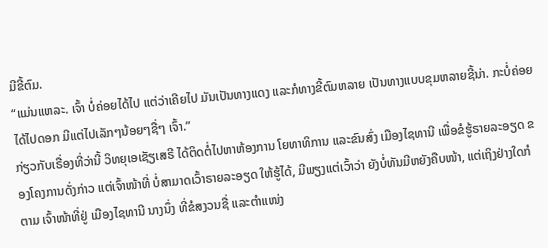ມີຂີ້ຕົມ.
“ແມ່ນແຫລະ. ເຈົ້າ ບໍ່ຄ່ອຍໄດ້ໄປ ແຕ່ວ່າເຄີຍໄປ ມັນເປັນທາງແດງ ແລະກໍທາງຂີ້ຕົມຫລາຍ ເປັນທາງແບບຂຸມຫລາຍຊີ້ນ່າ. ກະບໍ່ຄ່ອຍໄດ້ໄປດອກ ມີແຕ່ໄປເລັກໆນ້ອຍໆຊື່ໆ ເຈົ້າ.”
ກ່ຽວກັບເຣື່ອງທີ່ວ່ານີ້ ວິທຍຸເອເຊັຽເສຣີ ໄດ້ຕິດຕໍ່ໄປຫາຫ້ອງການ ໂຍທາທິການ ແລະຂົນສົ່ງ ເມືອງໄຊທານີ ເພື່ອຂໍຮູ້ຣາຍລະອຽດ ຂອງໂຄງການດັ່ງກ່າວ ແຕ່ເຈົ້າໜ້າທີ່ ບໍ່ສາມາດເວົ້າຣາຍລະອຽດ ໃຫ້ຮູ້ໄດ້, ມີພຽງແຕ່ເວົ້າວ່າ ຍັງບໍ່ທັນມີຫຍັງຄືບໜ້າ, ແຕ່ເຖິງຢ່າງໃດກໍຕາມ ເຈົ້າໜ້າທີ່ຢູ່ ເມືອງໄຊທານີ ນາງນຶ່ງ ທີ່ຂໍສງວນຊື່ ແລະຕໍາແໜ່ງ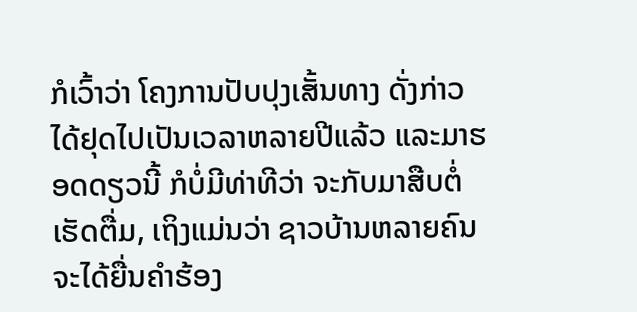ກໍເວົ້າວ່າ ໂຄງການປັບປຸງເສັ້ນທາງ ດັ່ງກ່າວ ໄດ້ຢຸດໄປເປັນເວລາຫລາຍປີແລ້ວ ແລະມາຮອດດຽວນີ້ ກໍບໍ່ມີທ່າທີວ່າ ຈະກັບມາສືບຕໍ່ເຮັດຕື່ມ, ເຖິງແມ່ນວ່າ ຊາວບ້ານຫລາຍຄົນ ຈະໄດ້ຍື່ນຄໍາຮ້ອງ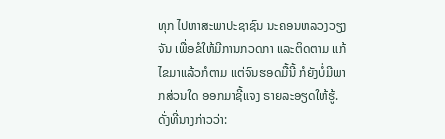ທຸກ ໄປຫາສະພາປະຊາຊົນ ນະຄອນຫລວງວຽງຈັນ ເພື່ອຂໍໃຫ້ມີການກວດກາ ແລະຕິດຕາມ ແກ້ໄຂມາແລ້ວກໍຕາມ ແຕ່ຈົນຮອດມື້ນີ້ ກໍຍັງບໍ່ມີພາກສ່ວນໃດ ອອກມາຊີ້ແຈງ ຣາຍລະອຽດໃຫ້ຮູ້.
ດັ່ງທີ່ນາງກ່າວວ່າ: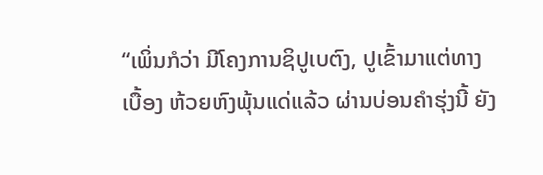“ເພິ່ນກໍວ່າ ມີໂຄງການຊິປູເບຕົງ, ປູເຂົ້າມາແຕ່ທາງເບື້ອງ ຫ້ວຍຫົງພຸ້ນແດ່ແລ້ວ ຜ່ານບ່ອນຄໍາຮຸ່ງນີ້ ຍັງ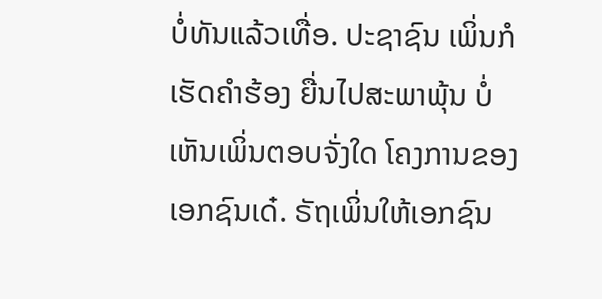ບໍ່ທັນແລ້ວເທື່ອ. ປະຊາຊົນ ເພິ່ນກໍເຮັດຄໍາຮ້ອງ ຍື່ນໄປສະພາພຸ້ນ ບໍ່ເຫັນເພິ່ນຕອບຈັ່ງໃດ ໂຄງການຂອງເອກຊົນເດ໋. ຣັຖເພິ່ນໃຫ້ເອກຊົນ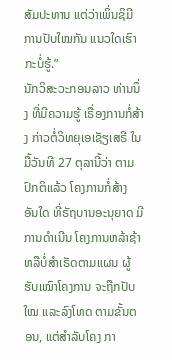ສັມປະທານ ແຕ່ວ່າເພິ່ນຊິມີການປັບໃໝກັນ ແນວໃດເຮົາກະບໍ່ຮູ້.”
ນັກວິສະວະກອນລາວ ທ່ານນຶ່ງ ທີ່ມີຄວາມຮູ້ ເຣື່ອງການກໍ່ສ້າງ ກ່າວຕໍ່ວິທຍຸເອເຊັຽເສຣີ ໃນມື້ວັນທີ 27 ຕຸລານີ້ວ່າ ຕາມປົກຕິແລ້ວ ໂຄງການກໍ່ສ້າງ ອັນໃດ ທີ່ຣັຖບານອະນຸຍາດ ມີການດໍາເນີນ ໂຄງການຫລ້າຊ້າ ຫລືບໍ່ສໍາເຣັດຕາມແຜນ ຜູ້ຮັບເໝົາໂຄງການ ຈະຖືກປັບໃໝ ແລະລົງໂທດ ຕາມຂັ້ນຕອນ, ແຕ່ສໍາລັບໂຄງ ກາ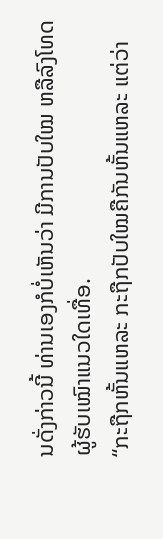ນດັ່ງກ່າວນີ້ ທ່ານເອງກໍບໍ່ເຫັນວ່າ ມີການປັບໃໝ ຫລືລົງໂທດ ຜູ້ຮັບເໝົາແນວໃດເທື່ອ.
“ກະຖືກຫັ້ນແຫລະ ກະຖືກປັບໃໝຄືກັນຫັ້ນແຫລະ ແຕ່ວ່າ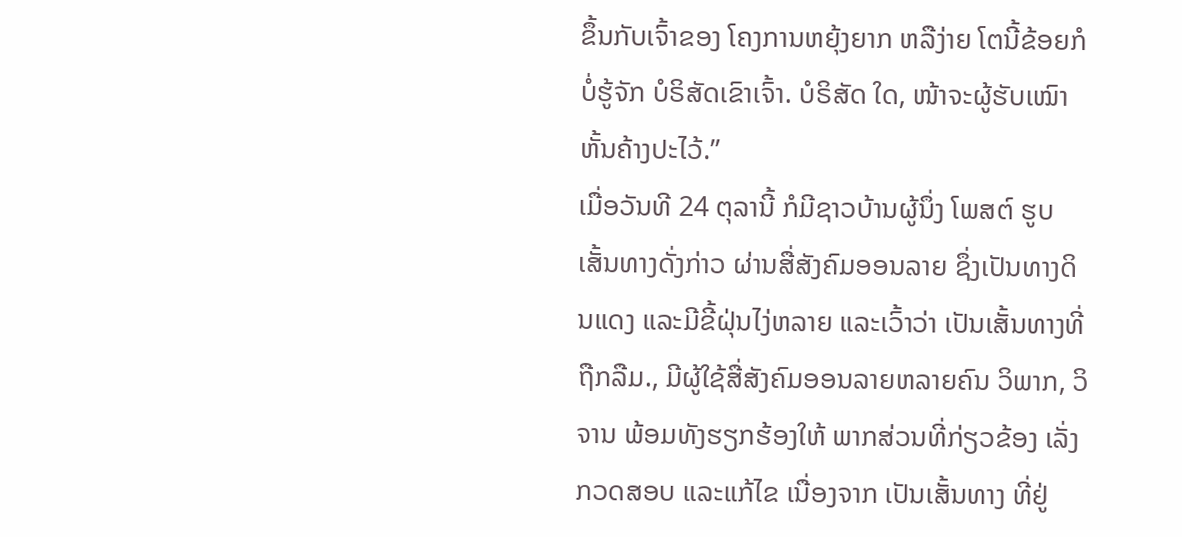ຂຶ້ນກັບເຈົ້າຂອງ ໂຄງການຫຍຸ້ງຍາກ ຫລືງ່າຍ ໂຕນີ້ຂ້ອຍກໍບໍ່ຮູ້ຈັກ ບໍຣິສັດເຂົາເຈົ້າ. ບໍຣິສັດ ໃດ, ໜ້າຈະຜູ້ຮັບເໝົາ ຫັ້ນຄ້າງປະໄວ້.”
ເມື່ອວັນທີ 24 ຕຸລານີ້ ກໍມີຊາວບ້ານຜູ້ນຶ່ງ ໂພສຕ໌ ຮູບເສັ້ນທາງດັ່ງກ່າວ ຜ່ານສື່ສັງຄົມອອນລາຍ ຊຶ່ງເປັນທາງດິນແດງ ແລະມີຂີ້ຝຸ່ນໄງ່ຫລາຍ ແລະເວົ້າວ່າ ເປັນເສັ້ນທາງທີ່ຖືກລືມ., ມີຜູ້ໃຊ້ສື່ສັງຄົມອອນລາຍຫລາຍຄົນ ວິພາກ, ວິຈານ ພ້ອມທັງຮຽກຮ້ອງໃຫ້ ພາກສ່ວນທີ່ກ່ຽວຂ້ອງ ເລັ່ງກວດສອບ ແລະແກ້ໄຂ ເນື່ອງຈາກ ເປັນເສັ້ນທາງ ທີ່ຢູ່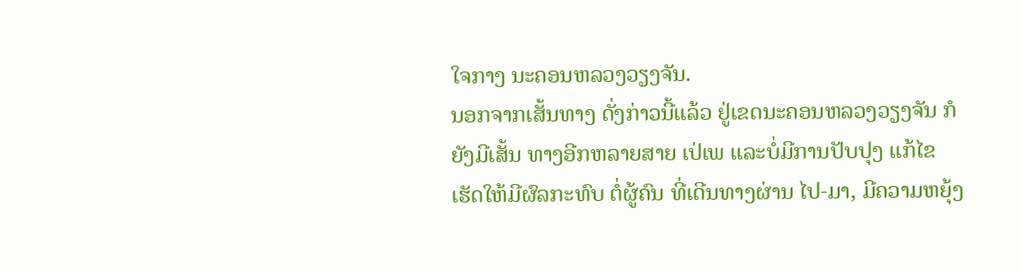ໃຈກາງ ນະຄອນຫລວງວຽງຈັນ.
ນອກຈາກເສັ້ນທາງ ດັ່ງກ່າວນີ້ແລ້ວ ຢູ່ເຂດນະຄອນຫລວງວຽງຈັນ ກໍຍັງມີເສັ້ນ ທາງອີກຫລາຍສາຍ ເປ່ເພ ແລະບໍ່ມີການປັບປຸງ ແກ້ໄຂ ເຮັດໃຫ້ມີຜົລກະທົບ ຕໍ່ຜູ້ຄົນ ທີ່ເດີນທາງຜ່ານ ໄປ-ມາ, ມີຄວາມຫຍຸ້ງ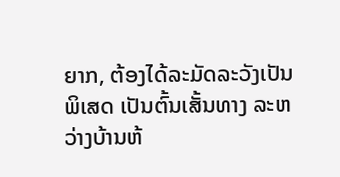ຍາກ, ຕ້ອງໄດ້ລະມັດລະວັງເປັນພິເສດ ເປັນຕົ້ນເສັ້ນທາງ ລະຫວ່າງບ້ານຫ້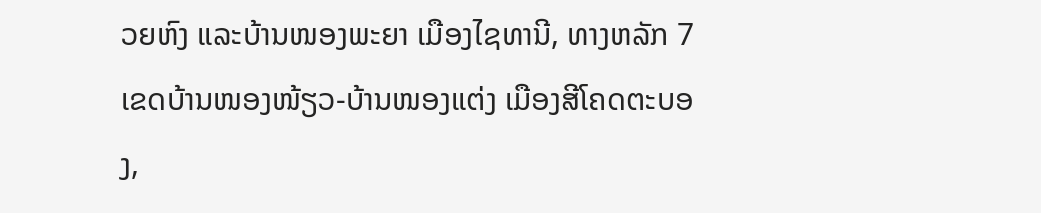ວຍຫົງ ແລະບ້ານໜອງພະຍາ ເມືອງໄຊທານີ, ທາງຫລັກ 7 ເຂດບ້ານໜອງໜ້ຽວ-ບ້ານໜອງແຕ່ງ ເມືອງສີໂຄດຕະບອງ,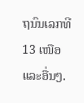ຖນົນເລກທີ 13 ເໜືອ ແລະອື່ນໆ.